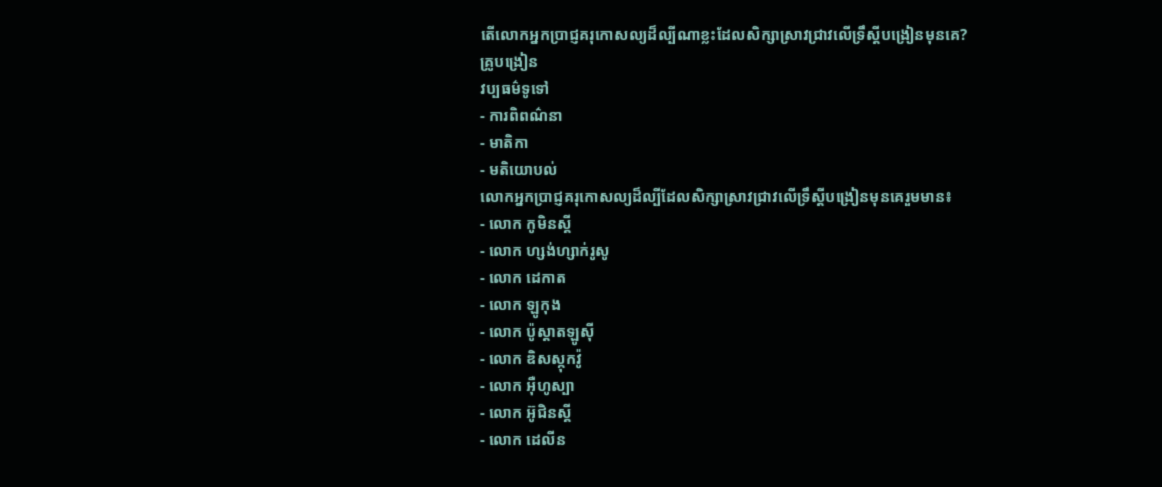តើលោកអ្នកប្រាជ្ញគរុកោសល្យដ៏ល្បីណាខ្លះដែលសិក្សាស្រាវជ្រាវលើទ្រឹស្ដីបង្រៀនមុនគេ?
គ្រូបង្រៀន
វប្បធម៌ទូទៅ
- ការពិពណ៌នា
- មាតិកា
- មតិយោបល់
លោកអ្នកប្រាជ្ញគរុកោសល្យដ៏ល្បីដែលសិក្សាស្រាវជ្រាវលើទ្រឹស្ដីបង្រៀនមុនគេរួមមាន៖
- លោក កូមិនស្គី
- លោក ហ្សង់ហ្សាក់រូសូ
- លោក ដេកាត
- លោក ឡូកុង
- លោក ប៉ូស្ដាតឡូស៊ី
- លោក ឌិសស្កុកវ៉ូ
- លោក អ៊ឺហូស្បា
- លោក អ៊ូជិនស្គី
- លោក ដេលីន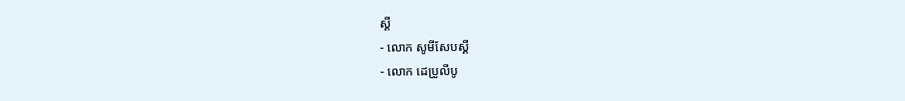ស្គី
- លោក សូមីសែបស្គី
- លោក ដេប្រូលីបូ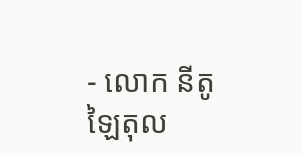- លោក នីតូឡៃតុល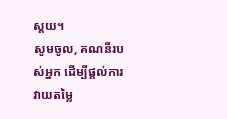ស្ដយ។
សូមចូល, គណនីរបស់អ្នក ដើម្បីផ្តល់ការវាយតម្លៃ